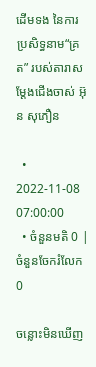ដើមទង នៃការប្រសិទ្ធនាម“គ្រត” របស់តារាសម្ដែងជើងចាស់ អ៊ុន សុភឿន

  • 2022-11-08 07:00:00
  • ចំនួនមតិ 0 | ចំនួនចែករំលែក 0

ចន្លោះមិនឃើញ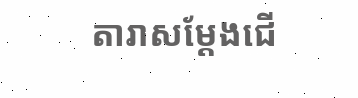តារាសម្ដែងជើ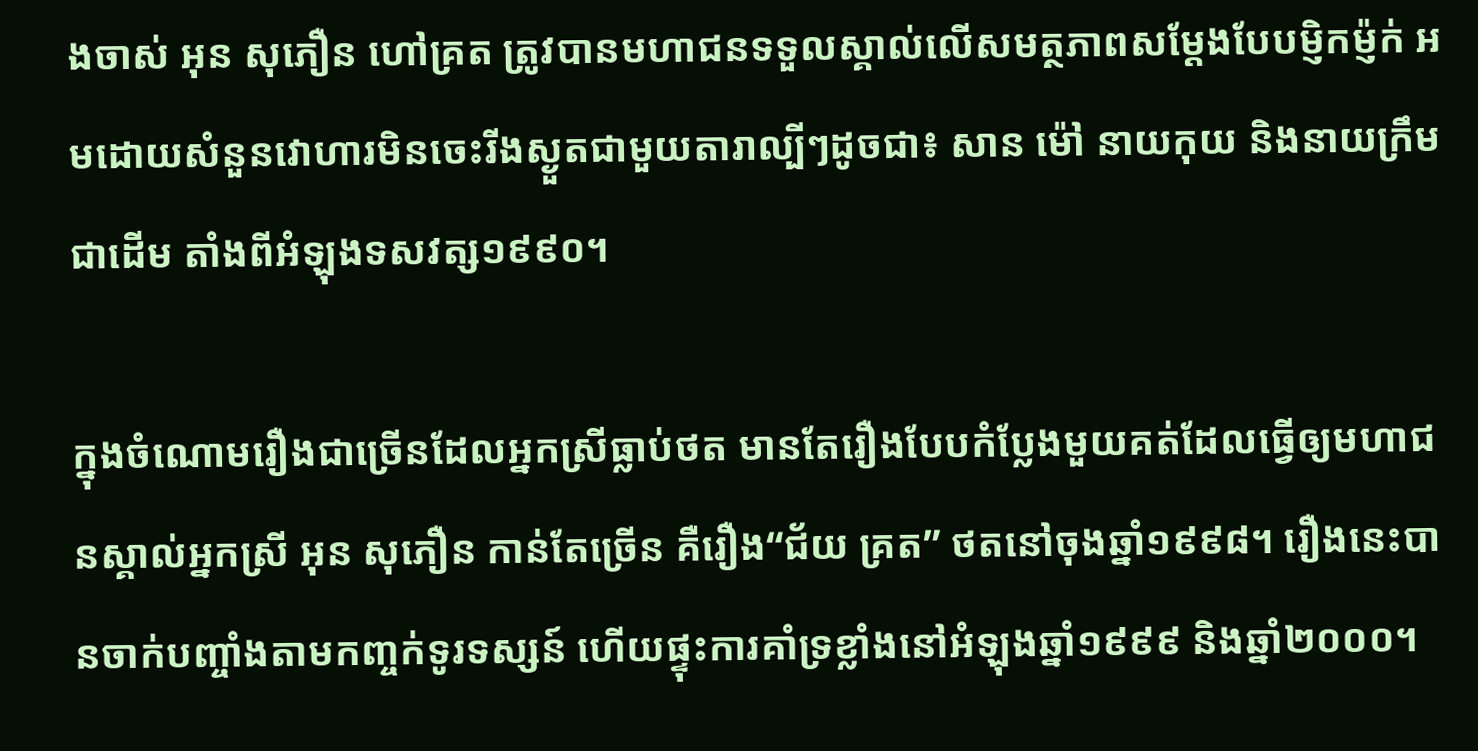ងចាស់ អុន សុភឿន ហៅគ្រត ត្រូវបានមហាជនទទួលស្គាល់លើសមត្ថភាពសម្ដែងបែបម្ញិកម្ញ៉ក់ អមដោយសំនួនវោហារមិនចេះរីងស្ងួតជាមួយតារាល្បីៗដូចជា៖ សាន ម៉ៅ នាយកុយ និងនាយក្រឹមជាដើម តាំងពីអំឡុងទសវត្ស១៩៩០។

ក្នុងចំណោមរឿងជាច្រើនដែលអ្នកស្រីធ្លាប់ថត មានតែរឿងបែបកំប្លែងមួយគត់ដែលធ្វើឲ្យមហាជនស្គាល់អ្នកស្រី អុន សុភឿន កាន់តែច្រើន គឺរឿង“ជ័យ គ្រត” ថតនៅចុងឆ្នាំ១៩៩៨។ រឿងនេះបានចាក់បញ្ចាំងតាមកញ្ចក់ទូរទស្សន៍ ហើយផ្ទុះការគាំទ្រខ្លាំងនៅអំឡុងឆ្នាំ១៩៩៩ និងឆ្នាំ២០០០។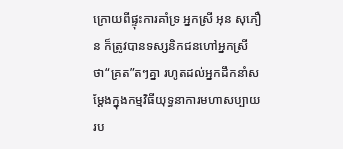ក្រោយពីផ្ទុះការគាំទ្រ អ្នកស្រី អុន សុភឿន ក៏ត្រូវបានទស្សនិកជនហៅអ្នកស្រី ថា“គ្រត”តៗគ្នា រហូតដល់អ្នកដឹកនាំសម្ដែងក្នុងកម្មវិធីយុទ្ធនាការមហាសប្បាយរប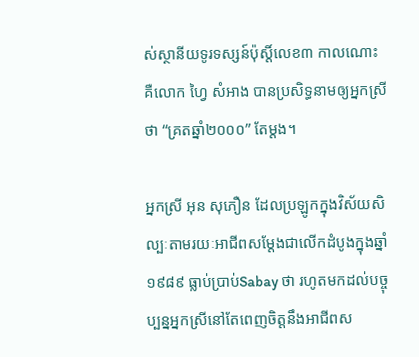ស់ស្ថានីយទូរទស្សន៍ប៉ុស្ដិ៍លេខ៣ កាលណោះ គឺលោក ហ្វៃ សំអាង បានប្រសិទ្ធនាមឲ្យអ្នកស្រីថា “គ្រតឆ្នាំ២០០០” តែម្ដង។

អ្នកស្រី អុន សុភឿន ដែលប្រឡូកក្នុងវិស័យសិល្បៈតាមរយៈអាជីពសម្ដែងជាលើកដំបូងក្នុងឆ្នាំ១៩៨៩ ធ្លាប់ប្រាប់Sabay ថា រហូតមកដល់បច្ចុប្បន្នអ្នកស្រីនៅតែពេញចិត្ដនឹងអាជីពស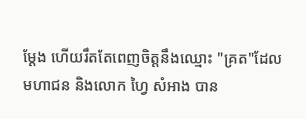ម្ដែង ហើយរឹតតែពេញចិត្ដនឹងឈ្មោះ "គ្រត"ដែលមហាជន និងលោក ហ្វៃ សំអាង បាន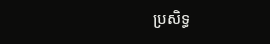ប្រសិទ្ធ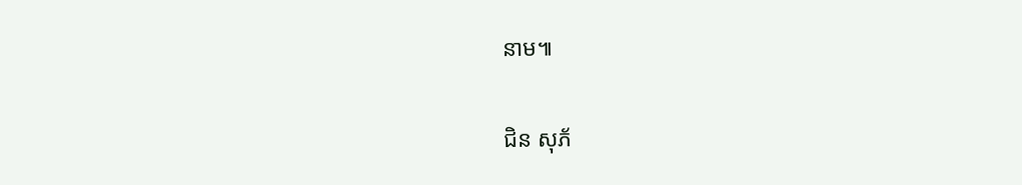នាម៕

ជិន សុភ័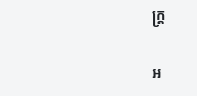ក្ដ្រ

អ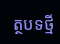ត្ថបទថ្មី